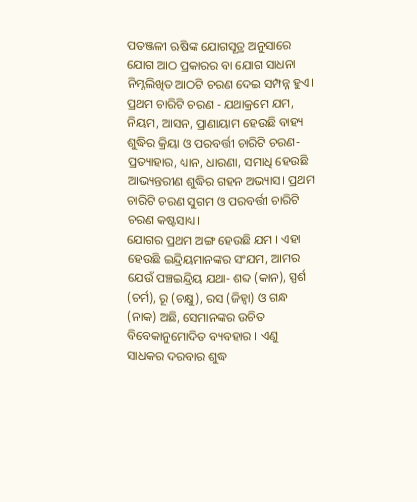ପତଞ୍ଜଳୀ ଋଷିଙ୍କ ଯୋଗସୂତ୍ର ଅନୁସାରେ ଯୋଗ ଆଠ ପ୍ରକାରର ବା ଯୋଗ ସାଧନା ନିମ୍ନଲିଖିତ ଆଠଟି ଚରଣ ଦେଇ ସମ୍ପନ୍ନ ହୁଏ।
ପ୍ରଥମ ଚାରିଟି ଚରଣ - ଯଥାକ୍ରମେ ଯମ, ନିୟମ, ଆସନ, ପ୍ରାଣାୟାମ ହେଉଛି ବାହ୍ୟ ଶୁଦ୍ଧିର କ୍ରିୟା ଓ ପରବର୍ତ୍ତୀ ଚାରିଟି ଚରଣ-ପ୍ରତ୍ୟାହାର, ଧ୍ୟାନ, ଧାରଣା, ସମାଧି ହେଉଛି ଆଭ୍ୟନ୍ତରୀଣ ଶୁଦ୍ଧିର ଗହନ ଅଭ୍ୟାସ। ପ୍ରଥମ ଚାରିଟି ଚରଣ ସୁଗମ ଓ ପରବର୍ତ୍ତୀ ଚାରିଟି ଚରଣ କଷ୍ଟସାଧ୍ୟ।
ଯୋଗର ପ୍ରଥମ ଅଙ୍ଗ ହେଉଛି ଯମ । ଏହା ହେଉଛି ଇନ୍ଦ୍ରିୟମାନଙ୍କର ସଂଯମ, ଆମର ଯେଉଁ ପଞ୍ଚଇନ୍ଦ୍ରିୟ ଯଥା- ଶବ୍ଦ (କାନ), ସ୍ପର୍ଶ (ଚର୍ମ), ରୂ (ଚକ୍ଷୁ), ରସ (ଜିହ୍ୱା) ଓ ଗନ୍ଧ (ନାକ) ଅଛି, ସେମାନଙ୍କର ଉଚିତ ବିବେକାନୁମୋଦିତ ବ୍ୟବହାର । ଏଣୁ ସାଧକର ଦରବାର ଶୁଦ୍ଧ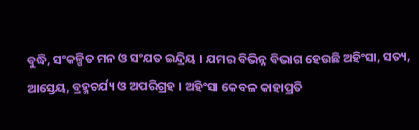ବୁଦ୍ଧି, ସଂକଳ୍ପିତ ମନ ଓ ସଂଯତ ଇନ୍ଦ୍ରିୟ । ଯମର ବିଭିନ୍ନ ବିଭାଗ ହେଉଛି ଅହିଂସା, ସତ୍ୟ, ଆସ୍ତେୟ, ବ୍ରହ୍ମଚର୍ଯ୍ୟ ଓ ଅପରିଗ୍ରହ । ଅହିଂସା କେବଳ କାହାପ୍ରତି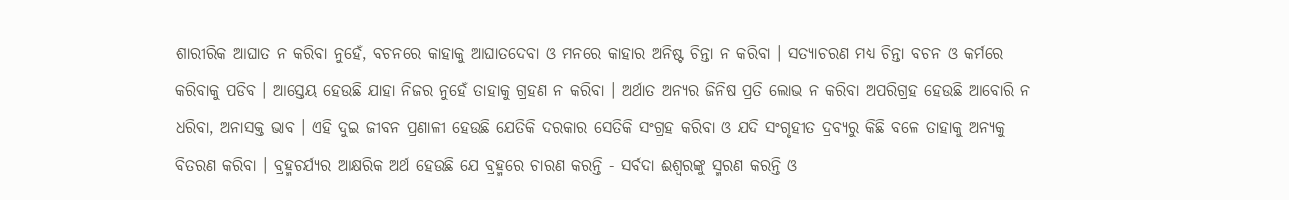ଶାରୀରିକ ଆଘାତ ନ କରିବା ନୁହେଁ, ବଚନରେ କାହାକୁ ଆଘାତଦେବା ଓ ମନରେ କାହାର ଅନିଷ୍ଟ ଚିନ୍ତା ନ କରିବା । ସତ୍ୟାଚରଣ ମଧ୍ୟ ଚିନ୍ତା ବଚନ ଓ କର୍ମରେ କରିବାକୁ ପଡିବ । ଆସ୍ତେୟ ହେଉଛି ଯାହା ନିଜର ନୁହେଁ ତାହାକୁ ଗ୍ରହଣ ନ କରିବା । ଅର୍ଥାତ ଅନ୍ୟର ଜିନିଷ ପ୍ରତି ଲୋଭ ନ କରିବା ଅପରିଗ୍ରହ ହେଉଛି ଆବୋରି ନ ଧରିବା, ଅନାସକ୍ତ ଭାବ । ଏହି ଦୁଇ ଜୀବନ ପ୍ରଣାଳୀ ହେଉଛି ଯେତିକି ଦରକାର ସେତିକି ସଂଗ୍ରହ କରିବା ଓ ଯଦି ସଂଗୃହୀତ ଦ୍ରବ୍ୟରୁ କିଛି ବଳେ ତାହାକୁ ଅନ୍ୟକୁ ବିତରଣ କରିବା । ବ୍ରହ୍ମଚର୍ଯ୍ୟର ଆକ୍ଷରିକ ଅର୍ଥ ହେଉଛି ଯେ ବ୍ରହ୍ମରେ ଚାରଣ କରନ୍ତି - ସର୍ବଦା ଈଶ୍ୱରଙ୍କୁ ସ୍ମରଣ କରନ୍ତି ଓ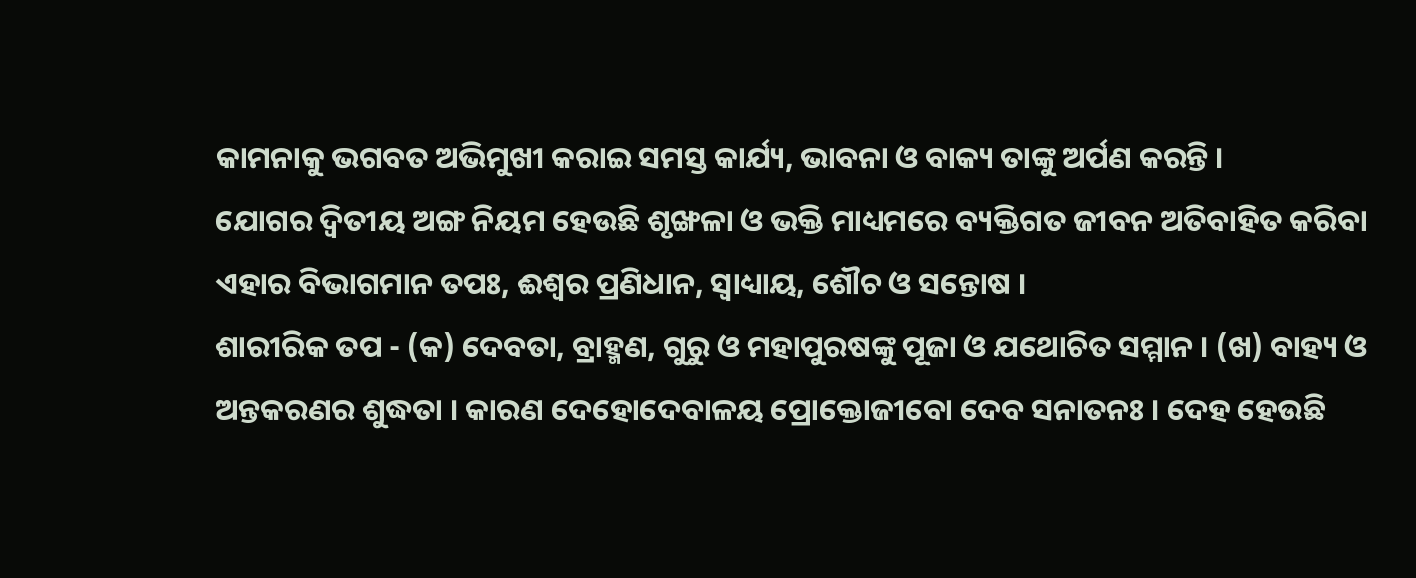କାମନାକୁ ଭଗବତ ଅଭିମୁଖୀ କରାଇ ସମସ୍ତ କାର୍ଯ୍ୟ, ଭାବନା ଓ ବାକ୍ୟ ତାଙ୍କୁ ଅର୍ପଣ କରନ୍ତି ।
ଯୋଗର ଦ୍ୱିତୀୟ ଅଙ୍ଗ ନିୟମ ହେଉଛି ଶୃଙ୍ଖଳା ଓ ଭକ୍ତି ମାଧ୍ୟମରେ ବ୍ୟକ୍ତିଗତ ଜୀବନ ଅତିବାହିତ କରିବା ଏହାର ବିଭାଗମାନ ତପଃ, ଈଶ୍ୱର ପ୍ରଣିଧାନ, ସ୍ୱାଧ୍ୟାୟ, ଶୌଚ ଓ ସନ୍ତୋଷ ।
ଶାରୀରିକ ତପ - (କ) ଦେବତା, ବ୍ରାହ୍ମଣ, ଗୁରୁ ଓ ମହାପୁରଷଙ୍କୁ ପୂଜା ଓ ଯଥୋଚିତ ସମ୍ମାନ । (ଖ) ବାହ୍ୟ ଓ ଅନ୍ତକରଣର ଶୁଦ୍ଧତା । କାରଣ ଦେହୋଦେବାଳୟ ପ୍ରୋକ୍ତୋଜୀବୋ ଦେବ ସନାତନଃ । ଦେହ ହେଉଛି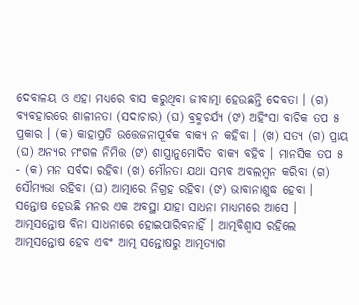ଦେବାଳୟ ଓ ଏହା ମଧ୍ୟରେ ବାସ କରୁଥିବା ଜୀବାତ୍ମା ହେଉଛନ୍ତି ଦେବତା । (ଗ) ବ୍ୟବହାରରେ ଶାଳୀନତା (ସଦାଚାର) (ଘ) ବ୍ରହ୍ମଚର୍ଯ୍ୟ (ଙ) ଅହିଂସା ବାଚିକ ତପ ୫ ପ୍ରକାର । (କ) କାହାପ୍ରତି ଉତ୍ତେଜନାପୂର୍ବକ ବାକ୍ୟ ନ କହିବା । (ଖ) ସତ୍ୟ (ଗ) ପ୍ରାୟ (ଘ) ଅନ୍ୟର ମଂଗଳ ନିମିତ୍ତ (ଙ) ଶାସ୍ତ୍ରାନୁମୋଦିତ ବାକ୍ୟ ବହିବ । ମାନସିକ ତପ ୫ - (କ) ମନ ସର୍ବଦା ରହିବା (ଖ) ମୌନତା ଯଥା ସମ୍ଭବ ଅବଲମ୍ବନ କରିବା (ଗ) ସୌମ୍ୟଭା ରହିବା (ଘ) ଆତ୍ମାରେ ନିଗ୍ରହ ରହିବା (ଙ) ଭାବାନାଶୁଦ୍ଧ ହେବା ।
ସନ୍ତୋଷ ହେଉଛି ମନର ଏକ ଅବସ୍ଥା ଯାହା ସାଧନା ମାଧ୍ୟମରେ ଆସେ । ଆତ୍ମସନ୍ତୋଷ ବିନା ସାଧନାରେ ହୋଇପାରିବନାହିଁ । ଆତ୍ମବିଶ୍ୱାସ ରହିଲେ ଆତ୍ମସନ୍ତୋଷ ହେବ ଏବଂ ଆତ୍ମ ସନ୍ତୋଷରୁ ଆତ୍ମତ୍ୟାଗ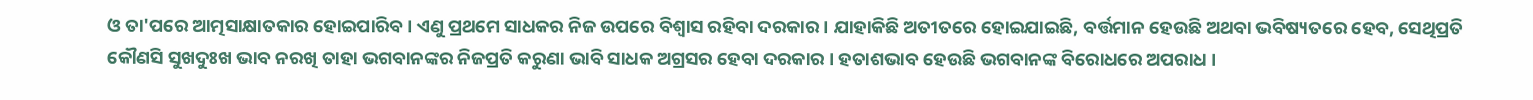ଓ ତା'ପରେ ଆତ୍ମସାକ୍ଷାତକାର ହୋଇପାରିବ । ଏଣୁ ପ୍ରଥମେ ସାଧକର ନିଜ ଉପରେ ବିଶ୍ୱାସ ରହିବା ଦରକାର । ଯାହାକିଛି ଅତୀତରେ ହୋଇଯାଇଛି, ବର୍ତ୍ତମାନ ହେଉଛି ଅଥବା ଭବିଷ୍ୟତରେ ହେବ, ସେଥିପ୍ରତି କୌଣସି ସୁଖଦୁଃଖ ଭାବ ନରଖି ତାହା ଭଗବାନଙ୍କର ନିଜପ୍ରତି କରୁଣା ଭାବି ସାଧକ ଅଗ୍ରସର ହେବା ଦରକାର । ହତାଶଭାବ ହେଉଛି ଭଗବାନଙ୍କ ବିରୋଧରେ ଅପରାଧ ।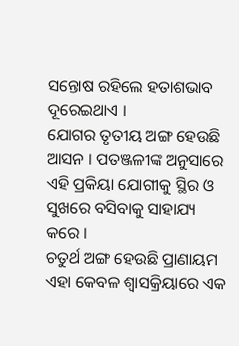ସନ୍ତୋଷ ରହିଲେ ହତାଶଭାବ ଦୂରେଇଥାଏ ।
ଯୋଗର ତୃତୀୟ ଅଙ୍ଗ ହେଉଛି ଆସନ । ପତଞ୍ଜଳୀଙ୍କ ଅନୁସାରେ ଏହି ପ୍ରକିୟା ଯୋଗୀକୁ ସ୍ଥିର ଓ ସୁଖରେ ବସିବାକୁ ସାହାଯ୍ୟ କରେ ।
ଚତୁର୍ଥ ଅଙ୍ଗ ହେଉଛି ପ୍ରାଣାୟମ ଏହା କେବଳ ଶ୍ୱାସକ୍ରିୟାରେ ଏକ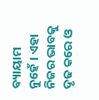ବ୍ୟାୟାମ ନୁହେଁ । ଏହା ନିଜର ଭାବକୁ ଦୃଢ କରେ ଓ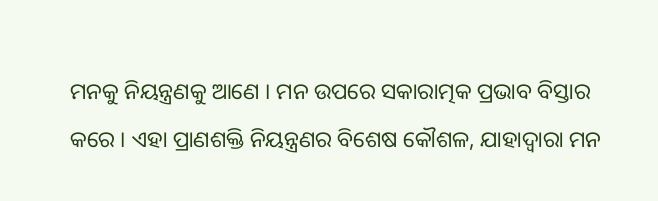ମନକୁ ନିୟନ୍ତ୍ରଣକୁ ଆଣେ । ମନ ଉପରେ ସକାରାତ୍ମକ ପ୍ରଭାବ ବିସ୍ତାର କରେ । ଏହା ପ୍ରାଣଶକ୍ତି ନିୟନ୍ତ୍ରଣର ବିଶେଷ କୌଶଳ, ଯାହାଦ୍ୱାରା ମନ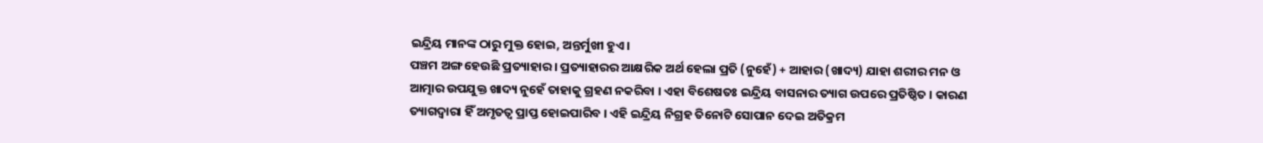ଇନ୍ଦ୍ରିୟ ମାନଙ୍କ ଠାରୁ ମୁକ୍ତ ହୋଇ, ଅନ୍ତର୍ମୁଖୀ ହୁଏ ।
ପଞ୍ଚମ ଅଙ୍ଗ ହେଉଛି ପ୍ରତ୍ୟାହାର । ପ୍ରତ୍ୟାହାରର ଆକ୍ଷରିକ ଅର୍ଥ ହେଲା ପ୍ରତି (ନୁହେଁ) + ଆହାର (ଖାଦ୍ୟ) ଯାହା ଶରୀର ମନ ଓ ଆତ୍ମାର ଉପଯୁକ୍ତ ଖାଦ୍ୟ ନୁହେଁ ତାହାକୁ ଗ୍ରହଣ ନକରିବା । ଏହା ବିଶେଷତଃ ଇନ୍ଦ୍ରିୟ ବାସନାର ତ୍ୟାଗ ଉପରେ ପ୍ରତିଷ୍ଠିତ । କାରଣ ତ୍ୟାଗଦ୍ୱାରା ହିଁ ଅମୃତତ୍ୱ ପ୍ରାପ୍ତ ହୋଇପାରିବ । ଏହି ଇନ୍ଦ୍ରିୟ ନିଗ୍ରହ ତିନୋଟି ସୋପାନ ଦେଇ ଅତିକ୍ରମ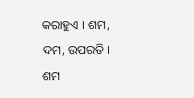କରାହୁଏ । ଶମ, ଦମ, ଉପରତି । ଶମ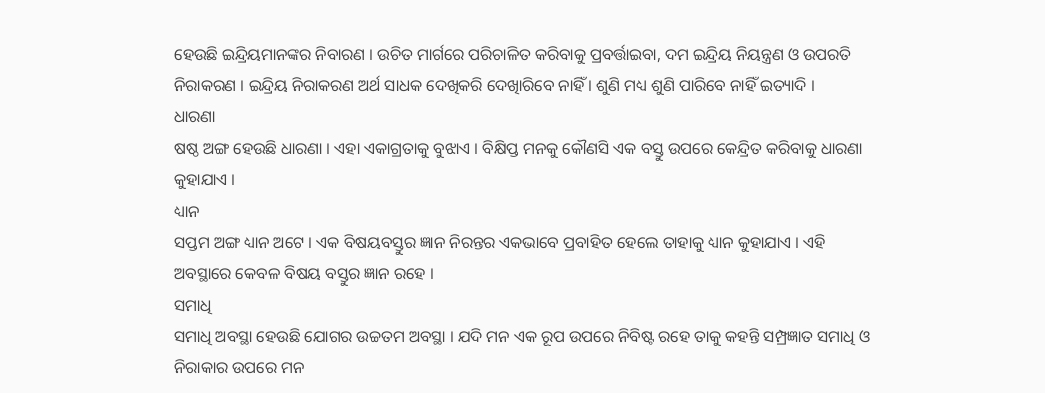ହେଉଛି ଇନ୍ଦ୍ରିୟମାନଙ୍କର ନିବାରଣ । ଉଚିତ ମାର୍ଗରେ ପରିଚାଳିତ କରିବାକୁ ପ୍ରବର୍ତ୍ତାଇବା, ଦମ ଇନ୍ଦ୍ରିୟ ନିୟନ୍ତ୍ରଣ ଓ ଉପରତି ନିରାକରଣ । ଇନ୍ଦ୍ରିୟ ନିରାକରଣ ଅର୍ଥ ସାଧକ ଦେଖିକରି ଦେଖିାରିବେ ନାହିଁ । ଶୁଣି ମଧ୍ୟ ଶୁଣି ପାରିବେ ନାହିଁ ଇତ୍ୟାଦି ।
ଧାରଣା
ଷଷ୍ଠ ଅଙ୍ଗ ହେଉଛି ଧାରଣା । ଏହା ଏକାଗ୍ରତାକୁ ବୁଝାଏ । ବିକ୍ଷିପ୍ତ ମନକୁ କୌଣସି ଏକ ବସ୍ତୁ ଉପରେ କେନ୍ଦ୍ରିତ କରିବାକୁ ଧାରଣା କୁହାଯାଏ ।
ଧ୍ୟାନ
ସପ୍ତମ ଅଙ୍ଗ ଧ୍ୟାନ ଅଟେ । ଏକ ବିଷୟବସ୍ତୁର ଜ୍ଞାନ ନିରନ୍ତର ଏକଭାବେ ପ୍ରବାହିତ ହେଲେ ତାହାକୁ ଧ୍ୟାନ କୁହାଯାଏ । ଏହି ଅବସ୍ଥାରେ କେବଳ ବିଷୟ ବସ୍ତୁର ଜ୍ଞାନ ରହେ ।
ସମାଧି
ସମାଧି ଅବସ୍ଥା ହେଉଛି ଯୋଗର ଉଚ୍ଚତମ ଅବସ୍ଥା । ଯଦି ମନ ଏକ ରୂପ ଉପରେ ନିବିଷ୍ଟ ରହେ ତାକୁ କହନ୍ତି ସମ୍ପ୍ରଜ୍ଞାତ ସମାଧି ଓ ନିରାକାର ଉପରେ ମନ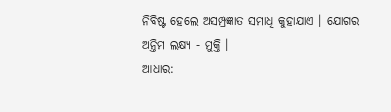ନିବିଷ୍ଟ ହେଲେ ଅସମ୍ପ୍ରଜ୍ଞାତ ସମାଧି କୁହାଯାଏ । ଯୋଗର ଅନ୍ତିମ ଲକ୍ଷ୍ୟ - ମୁକ୍ତି ।
ଆଧାର: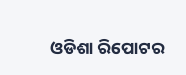ଓଡିଶା ରିପୋଟର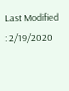Last Modified : 2/19/2020